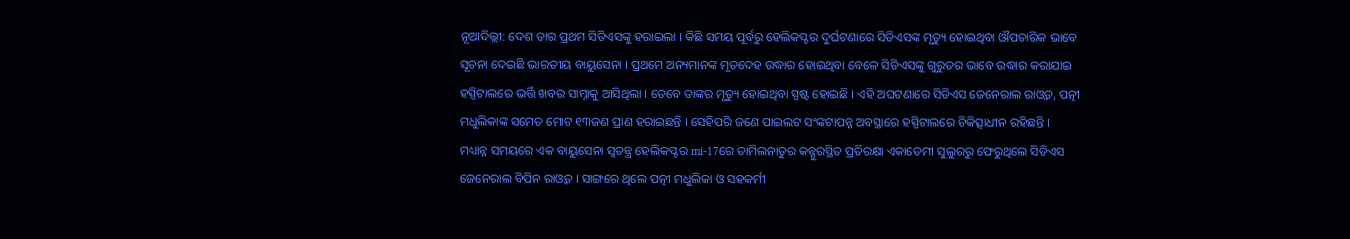ନୂଆଦିଲ୍ଲୀ: ଦେଶ ତାର ପ୍ରଥମ ସିଡିଏସଙ୍କୁ ହରାଇଲା । କିଛି ସମୟ ପୂର୍ବରୁ ହେଲିକପ୍ଟର ଦୁର୍ଘଟଣାରେ ସିଡିଏସଙ୍କ ମୃତ୍ୟୁ ହୋଇଥିବା ଔପଚାରିକ ଭାବେ ସୂଚନା ଦେଇଛି ଭାରତୀୟ ବାୟୁସେନା । ପ୍ରଥମେ ଅନ୍ୟମାନଙ୍କ ମୃତଦେହ ଉଦ୍ଧାର ହୋଇଥିବା ବେଳେ ସିଡିଏସଙ୍କୁ ଗୁରୁତର ଭାବେ ଉଦ୍ଧାର କରାଯାଇ ହସ୍ପିଟାଲରେ ଭର୍ତ୍ତି ଖବର ସାମ୍ନାକୁ ଆସିଥିଲା । ତେବେ ତାଙ୍କର ମୃତ୍ୟୁ ହୋଇଥିବା ସ୍ପଷ୍ଟ ହୋଇଛି । ଏହି ଅଘଟଣାରେ ସିଡିଏସ ଜେନେରାଲ ରାଓ୍ବତ, ପତ୍ନୀ ମଧୁଲିକାଙ୍କ ସମେତ ମୋଟ ୧୩ଜଣ ପ୍ରାଣ ହରାଇଛନ୍ତି । ସେହିପରି ଜଣେ ପାଇଲଟ ସଂଙ୍କଟାପନ୍ନ ଅବସ୍ଥାରେ ହସ୍ପିଟାଲରେ ଚିକିତ୍ସାଧୀନ ରହିଛନ୍ତି ।
ମଧ୍ୟାନ୍ନ ସମୟରେ ଏକ ବାୟୁସେନା ସ୍ବତନ୍ତ୍ର ହେଲିକପ୍ଟର mi-17ରେ ତାମିଲନାଡୁର କନ୍ନୁରସ୍ଥିତ ପ୍ରତିରକ୍ଷା ଏକାଡେମୀ ସୁଲୁରରୁ ଫେରୁଥିଲେ ସିଡିଏସ ଜେନେରାଲ ବିପିନ ରାଓ୍ବତ । ସାଙ୍ଗରେ ଥିଲେ ପତ୍ନୀ ମଧୁଲିକା ଓ ସହକର୍ମୀ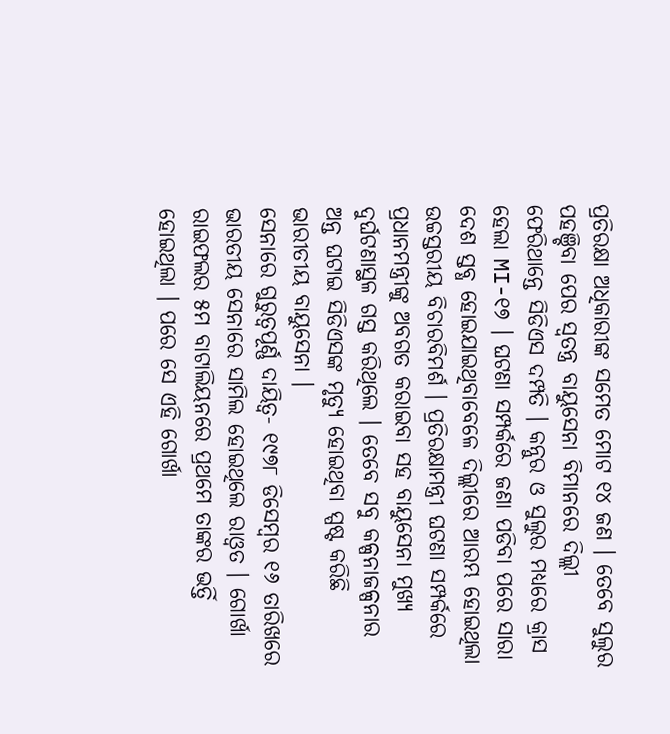ପ୍ରତିରକ୍ଷା ଅଧିକାରୀଙ୍କ ସମେତ ମୋଟ ୧୪ ଜଣ । ତେବେ ସୁଲୁର ପହଞ୍ଚିବା ପେର ସ୍ବତନ୍ତ୍ର ବାୟୁସେନା ବିମାନରେ ଦିଲ୍ଲୀ ଫେରିଥାନ୍ତେ ସିଡିଏସ ଦମ୍ପତି । କନ୍ନୁର ଓ ସୁଲୁର ମଧ୍ୟରେ କ୍ରାସ ହେଲା MI-୧୭ । ଘଟଣା ସମ୍ପର୍କରେ ଜଣା ପଡିବା ପରେ ସାରା ଦେଶ ସ୍ତବ୍ଧ ହୋଇଯାଇଥିବାବେଳେ ଦିଲ୍ଲୀରେ ଆରମ୍ଭ ହୋଇଥିଲା ଉଚ୍ଚସ୍ତରୀୟ ବିଚାରବିମର୍ଶ । ପ୍ରତିରକ୍ଷାମନ୍ତ୍ରୀ ଘଟଣା ସମ୍ପର୍କରେ ପ୍ରଧାନମନ୍ତ୍ରୀଙ୍କୁ ଅବଗତ କରାଇବା ସହ ବାୟୁସେନା ମୁଖ୍ୟ ଦୁର୍ଘଟଣାସ୍ଥଳ ଗସ୍ତ କରିଥିଲେ । ତେବେ ସବୁ କଳ୍ପନାଜଳ୍ପନାର ଅନ୍ତ ଘଟାଇ ସିଡିଏସଙ୍କ ମୃତ୍ୟୁ ହୋଇଥିବା ସ୍ପଷ୍ଟ କରିଛି ଭାରୀତୀୟ ବାୟୁସେନା ।
ସେନାରେ ଗୁରୁତ୍ବପୂର୍ଣ୍ଣ ଦାୟିତ୍ବ- ୧୯୭୮ ଡିସେମ୍ବର ୧୬ ତାରିଖରେ ଭାରତୀୟ ସେନାରେ ସାମିଲ ହୋଇଥିଲେ ରାଓ୍ବତ । ଗୋର୍ଖା ରାଇଫଲର ୫ମ ବାଟାଲିୟନରେ ପ୍ରଥମେ ତାଙ୍କର ଭର୍ତ୍ତି ହୋଇଥିଲା । ପରେ ସେ ଏହି ଗୋର୍ଖା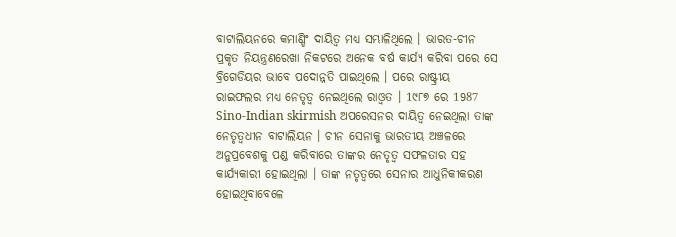ବାଟାଲିୟନରେ କମାଣ୍ଡିଂ ଦାୟିତ୍ବ ମଧ୍ୟ ସମ୍ଭାଳିଥିଲେ । ଭାରତ-ଚୀନ ପ୍ରକୃତ ନିୟନ୍ତ୍ରଣରେଖା ନିକଟରେ ଅନେକ ବର୍ଷ କାର୍ଯ୍ୟ କରିବା ପରେ ସେ ବ୍ରିଗେଡିୟର ଭାବେ ପଦୋନ୍ନତି ପାଇଥିଲେ । ପରେ ରାଷ୍ଟ୍ରୀୟ ରାଇଫଲର ମଧ୍ୟ ନେତୃତ୍ବ ନେଇଥିଲେ ରାଓ୍ବତ । 1୯୮୭ ରେ 1987 Sino-Indian skirmish ଅପରେସନର ଦାୟିତ୍ବ ନେଇଥିଲା ତାଙ୍କ ନେତୃତ୍ବଧୀନ ବାଟାଲିୟନ । ଚୀନ ସେନାକୁ ଭାରତୀୟ ଅଞ୍ଚଳରେ ଅନୁପ୍ରବେଶକୁ ପଣ୍ଡ କରିବାରେ ତାଙ୍କର ନେତୃତ୍ବ ସଫଳତାର ସହ କାର୍ଯ୍ୟକାରୀ ହୋଇଥିଲା । ତାଙ୍କ ନତୃତ୍ବରେ ସେନାର ଆଧୁନିକୀକରଣ ହୋଇଥିବାବେଳେ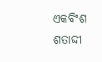ଏକବିଂଶ ଶତାଦ୍ଦୀ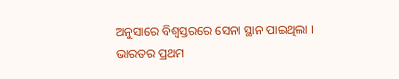ଅନୁସାରେ ବିଶ୍ବସ୍ତରରେ ସେନା ସ୍ଥାନ ପାଇଥିଲା ।
ଭାରତର ପ୍ରଥମ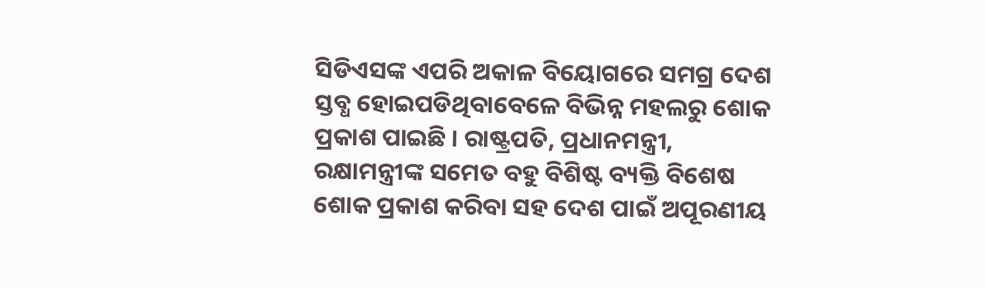ସିଡିଏସଙ୍କ ଏପରି ଅକାଳ ବିୟୋଗରେ ସମଗ୍ର ଦେଶ ସ୍ତବ୍ଧ ହୋଇପଡିଥିବାବେଳେ ବିଭିନ୍ନ ମହଲରୁ ଶୋକ ପ୍ରକାଶ ପାଇଛି । ରାଷ୍ଟ୍ରପତି, ପ୍ରଧାନମନ୍ତ୍ରୀ, ରକ୍ଷାମନ୍ତ୍ରୀଙ୍କ ସମେତ ବହୁ ବିଶିଷ୍ଟ ବ୍ୟକ୍ତି ବିଶେଷ ଶୋକ ପ୍ରକାଶ କରିବା ସହ ଦେଶ ପାଇଁ ଅପୂରଣୀୟ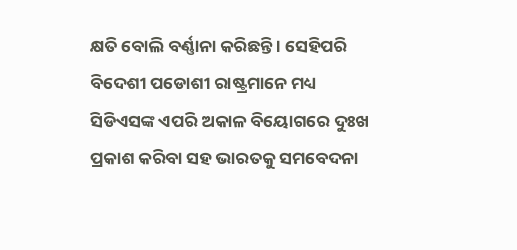କ୍ଷତି ବୋଲି ବର୍ଣ୍ଣାନା କରିଛନ୍ତି । ସେହିପରି ବିଦେଶୀ ପଡୋଶୀ ରାଷ୍ଟ୍ରମାନେ ମଧ୍ୟ ସିଡିଏସଙ୍କ ଏପରି ଅକାଳ ବିୟୋଗରେ ଦୁଃଖ ପ୍ରକାଶ କରିବା ସହ ଭାରତକୁ ସମବେଦନା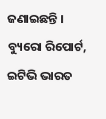ଜଣାଇଛନ୍ତି ।
ବ୍ୟୁରୋ ରିପୋର୍ଟ, ଇଟିଭି ଭାରତ